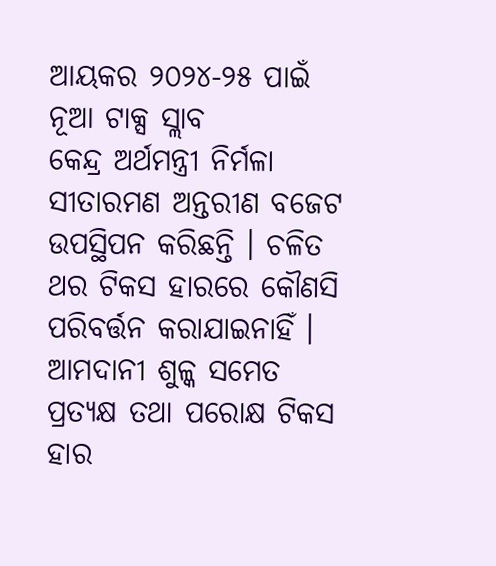ଆୟକର ୨୦୨୪-୨୫ ପାଇଁ ନୂଆ ଟାକ୍ସ ସ୍ଲାବ
କେନ୍ଦ୍ର ଅର୍ଥମନ୍ତ୍ରୀ ନିର୍ମଳା ସୀତାରମଣ ଅନ୍ତରୀଣ ବଜେଟ ଉପସ୍ଥିପନ କରିଛନ୍ତି । ଚଳିତ ଥର ଟିକସ ହାରରେ କୌଣସି ପରିବର୍ତ୍ତନ କରାଯାଇନାହିଁ । ଆମଦାନୀ ଶୁଳ୍କ ସମେତ ପ୍ରତ୍ୟକ୍ଷ ତଥା ପରୋକ୍ଷ ଟିକସ ହାର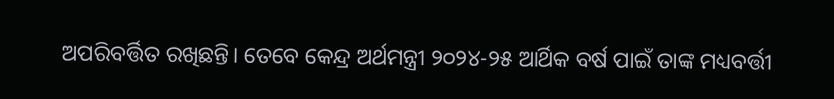ଅପରିବର୍ତ୍ତିତ ରଖିଛନ୍ତି। ତେବେ କେନ୍ଦ୍ର ଅର୍ଥମନ୍ତ୍ରୀ ୨୦୨୪-୨୫ ଆର୍ଥିକ ବର୍ଷ ପାଇଁ ତାଙ୍କ ମଧ୍ୟବର୍ତ୍ତୀ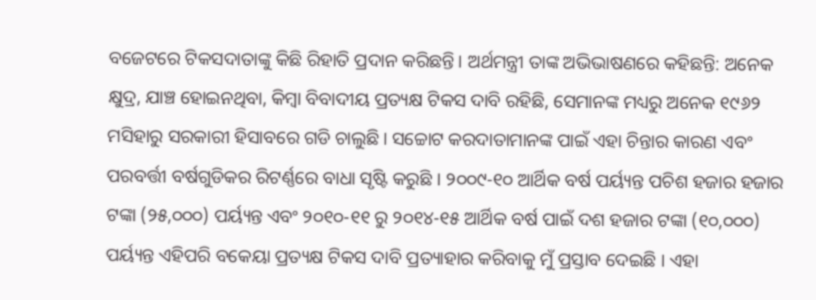ବଜେଟରେ ଟିକସଦାତାଙ୍କୁ କିଛି ରିହାତି ପ୍ରଦାନ କରିଛନ୍ତି। ଅର୍ଥମନ୍ତ୍ରୀ ତାଙ୍କ ଅଭିଭାଷଣରେ କହିଛନ୍ତି: ଅନେକ କ୍ଷୁଦ୍ର, ଯାଞ୍ଚ ହୋଇନଥିବା, କିମ୍ବା ବିବାଦୀୟ ପ୍ରତ୍ୟକ୍ଷ ଟିକସ ଦାବି ରହିଛି, ସେମାନଙ୍କ ମଧ୍ୟରୁ ଅନେକ ୧୯୬୨ ମସିହାରୁ ସରକାରୀ ହିସାବରେ ଗଡି ଚାଲୁଛି। ସଚ୍ଚୋଟ କରଦାତାମାନଙ୍କ ପାଇଁ ଏହା ଚିନ୍ତାର କାରଣ ଏବଂ ପରବର୍ତ୍ତୀ ବର୍ଷଗୁଡିକର ରିଟର୍ଣ୍ଣରେ ବାଧା ସୃଷ୍ଟି କରୁଛି । ୨୦୦୯-୧୦ ଆର୍ଥିକ ବର୍ଷ ପର୍ୟ୍ୟନ୍ତ ପଚିଶ ହଜାର ହଜାର ଟଙ୍କା (୨୫,୦୦୦) ପର୍ୟ୍ୟନ୍ତ ଏବଂ ୨୦୧୦-୧୧ ରୁ ୨୦୧୪-୧୫ ଆର୍ଥିକ ବର୍ଷ ପାଇଁ ଦଶ ହଜାର ଟଙ୍କା (୧୦,୦୦୦) ପର୍ୟ୍ୟନ୍ତ ଏହିପରି ବକେୟା ପ୍ରତ୍ୟକ୍ଷ ଟିକସ ଦାବି ପ୍ରତ୍ୟାହାର କରିବାକୁ ମୁଁ ପ୍ରସ୍ତାବ ଦେଇଛି । ଏହା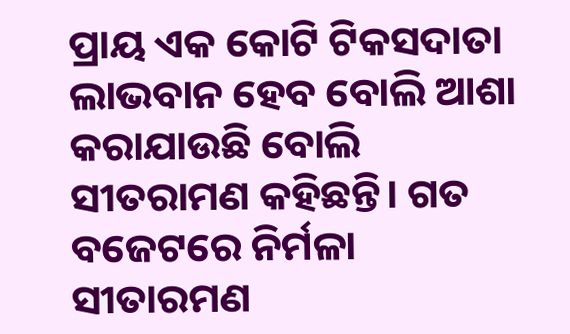ପ୍ରାୟ ଏକ କୋଟି ଟିକସଦାତା ଲାଭବାନ ହେବ ବୋଲି ଆଶା କରାଯାଉଛି ବୋଲି ସୀତରାମଣ କହିଛନ୍ତି। ଗତ ବଜେଟରେ ନିର୍ମଳା ସୀତାରମଣ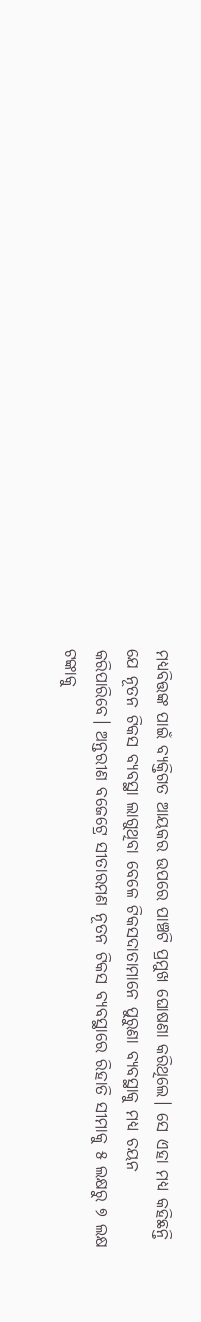ମଧ୍ୟବିତ୍ତଙ୍କ ପାଇଁ ବ୍ୟକ୍ତିଗତ ଆୟକର ଉପରେ ପାଞ୍ଚଟି ପ୍ରମୁଖ ଘୋଷଣା କରିଥିଲେ। ସେ ଏହା ମଧ୍ୟ କହିଛନ୍ତି ଯେ ନୂତନ ଟିକସ ବ୍ୟବସ୍ଥା ଲାଗୁଥିବା ବେଳେ ଟିକସଦାତାମାନେ ପୁରୁଣା ବ୍ୟବସ୍ଥାକୁ ମଧ୍ୟ ଚୟନ କରିପାରିବେ। ଅନ୍ତରୀଣ ବଜେଟ୍ରେ ସୀତାରମଣ ନୂତନ ଟିକସ ବ୍ୟବସ୍ଥାରେ ରିହାତି ସୀମାକୁ ୫ ଲକ୍ଷରୁ ୭ ଲକ୍ଷ ଟଙ୍କାକୁ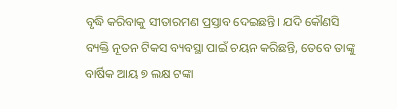ବୃଦ୍ଧି କରିବାକୁ ସୀତାରମଣ ପ୍ରସ୍ତାବ ଦେଇଛନ୍ତି। ଯଦି କୌଣସି ବ୍ୟକ୍ତି ନୂତନ ଟିକସ ବ୍ୟବସ୍ଥା ପାଇଁ ଚୟନ କରିଛନ୍ତି, ତେବେ ତାଙ୍କୁ ବାର୍ଷିକ ଆୟ ୭ ଲକ୍ଷ ଟଙ୍କା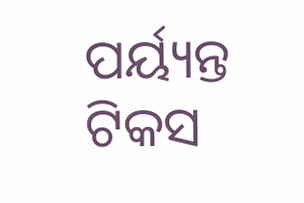ପର୍ୟ୍ୟନ୍ତ ଟିକସ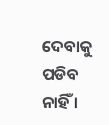ଦେବାକୁ ପଡିବ ନାହିଁ ।